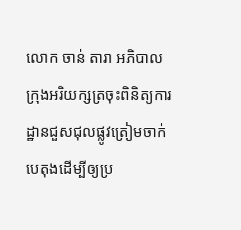លោក ចាន់ តារា អភិបាលក្រុងអរិយក្សត្រចុះពិនិត្យការដ្ឋានជួសជុលផ្លូវត្រៀមចាក់បេតុងដើម្បីឲ្យប្រ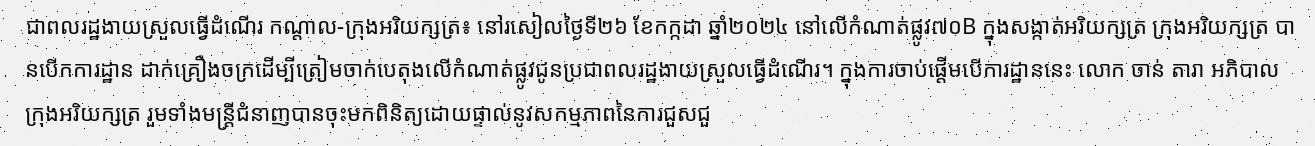ជាពលរដ្ឋងាយស្រួលធ្វើដំណើរ កណ្តាល-ក្រុងអរិយក្សត្រ៖ នៅរសៀលថ្ងៃទី២៦ ខែកក្កដា ឆ្នាំ២០២៤ នៅលើកំណាត់ផ្លូវ៧០B ក្នុងសង្កាត់អរិយក្សត្រ ក្រុងអរិយក្សត្រ បានបើកការដ្ឋាន ដាក់គ្រឿងចក្រដើម្បីត្រៀមចាក់បេតុងលើកំណាត់ផ្លូវជូនប្រជាពលរដ្ឋងាយស្រួលធ្វើដំណើរ។ ក្នុងការចាប់ផ្តើមបើការដ្ឋាននេះ លោក ចាន់ តារា អភិបាលក្រុងអរិយក្សត្រ រួមទាំងមន្ត្រីជំនាញបានចុះមកពិនិត្យដោយផ្ទាល់នូវសកម្មភាពនៃការជួសជួ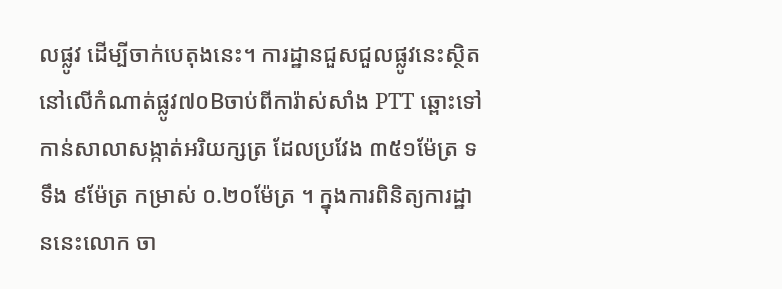លផ្លូវ ដើម្បីចាក់បេតុងនេះ។ ការដ្ឋានជួសជួលផ្លូវនេះស្ថិតនៅលើកំណាត់ផ្លូវ៧០Bចាប់ពីការ៉ាស់សាំង PTT ឆ្ពោះទៅកាន់សាលាសង្កាត់អរិយក្សត្រ ដែលប្រវែង ៣៥១ម៉ែត្រ ទទឹង ៩ម៉ែត្រ កម្រាស់ ០.២០ម៉ែត្រ ។ ក្នុងការពិនិត្យការដ្ឋាននេះលោក ចា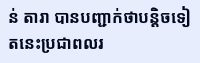ន់ តារា បានបញ្ជាក់ថាបន្តិចទៀតនេះប្រជាពលរ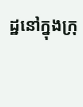ដ្ឋនៅក្នុងក្រុ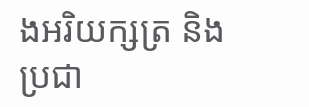ងអរិយក្សត្រ និង ប្រជា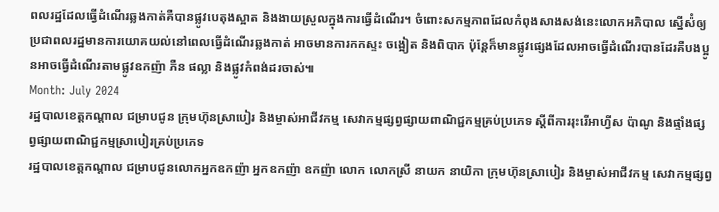ពលរដ្ឋដែលធ្វើដំណើរឆ្លងកាត់គឺបានផ្លូវបេតុងស្អាត និងងាយស្រួលក្នុងការធ្វើដំណើរ។ ចំពោះសកម្មភាពដែលកំពុងសាងសង់នេះលោកអភិបាល ស្នើស៉ំឲ្យប្រជាពលរដ្ឋមានការយោគយល់នៅពេលធ្វើដំណើរឆ្លងកាត់ អាចមានការកកស្ទះ ចង្អៀត និងពិបាក ប៉ុន្តែក៏មានផ្លូវផ្សេងដែលអាចធ្វើដំណើរបានដែរគឺបងប្អូនអាចធ្វើដំណើរតាមផ្លូវឧកញ៉ា ភឺន ផល្លា និងផ្លូវកំពង់ដរចាស់៕
Month: July 2024
រដ្ឋបាលខេត្តកណ្ដាល ជម្រាបជូន ក្រុមហ៊ុនស្រាបៀរ និងម្ចាស់អាជីវកម្ម សេវាកម្មផ្សព្វផ្សាយពាណិជ្ជកម្មគ្រប់ប្រភេទ ស្តីពីការរុះរើអាហ្វីស ប៉ាណូ និងផ្ទាំងផ្សព្វផ្សាយពាណិជ្ជកម្មស្រាបៀរគ្រប់ប្រភេទ
រដ្ឋបាលខេត្តកណ្ដាល ជម្រាបជូនលោកអ្នកឧកញ៉ា អ្នកឧកញ៉ា ឧកញ៉ា លោក លោកស្រី នាយក នាយិកា ក្រុមហ៊ុនស្រាបៀរ និងម្ចាស់អាជីវកម្ម សេវាកម្មផ្សព្វ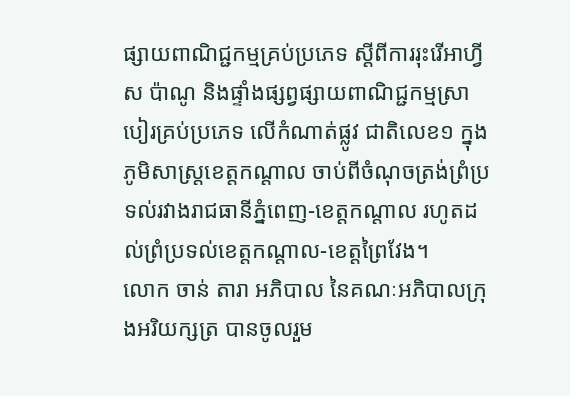ផ្សាយពាណិជ្ជកម្មគ្រប់ប្រភេទ ស្តីពីការរុះរើអាហ្វីស ប៉ាណូ និងផ្ទាំងផ្សព្វផ្សាយពាណិជ្ជកម្មស្រាបៀរគ្រប់ប្រភេទ លើកំណាត់ផ្លូវ ជាតិលេខ១ ក្នុងភូមិសាស្ត្រខេត្តកណ្តាល ចាប់ពីចំណុចត្រង់ព្រំប្រទល់រវាងរាជធានីភ្នំពេញ-ខេត្តកណ្តាល រហូតដល់ព្រំប្រទល់ខេត្តកណ្តាល-ខេត្តព្រៃវែង។
លោក ចាន់ តារា អភិបាល នៃគណៈអភិបាលក្រុងអរិយក្សត្រ បានចូលរួម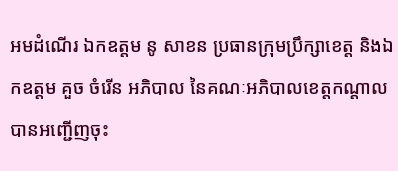អមដំណើរ ឯកឧត្តម នូ សាខន ប្រធានក្រុមប្រឹក្សាខេត្ត និងឯកឧត្តម គួច ចំរើន អភិបាល នៃគណៈអភិបាលខេត្តកណ្ដាល បានអញ្ជើញចុះ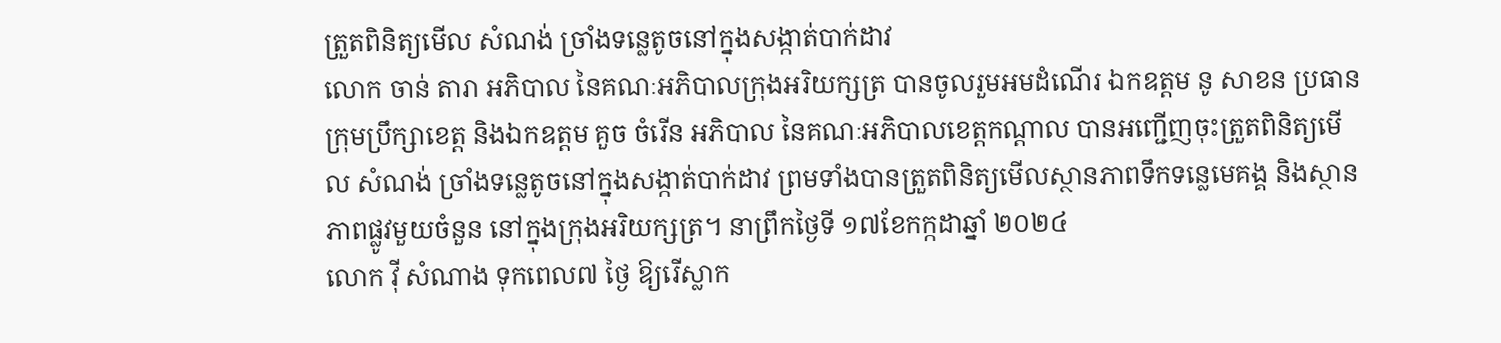ត្រួតពិនិត្យមើល សំណង់ ច្រាំងទន្លេតូចនៅក្នុងសង្កាត់បាក់ដាវ
លោក ចាន់ តារា អភិបាល នៃគណៈអភិបាលក្រុងអរិយក្សត្រ បានចូលរួមអមដំណើរ ឯកឧត្តម នូ សាខន ប្រធានក្រុមប្រឹក្សាខេត្ត និងឯកឧត្តម គួច ចំរើន អភិបាល នៃគណៈអភិបាលខេត្តកណ្ដាល បានអញ្ជើញចុះត្រួតពិនិត្យមើល សំណង់ ច្រាំងទន្លេតូចនៅក្នុងសង្កាត់បាក់ដាវ ព្រមទាំងបានត្រួតពិនិត្យមើលស្ថានភាពទឹកទន្លេមេគង្គ និងស្ថានភាពផ្លូវមួយចំនួន នៅក្នុងក្រុងអរិយក្សត្រ។ នាព្រឹកថ្ងៃទី ១៧ខែកក្កដាឆ្នាំ ២០២៤
លោក វ៉ី សំណាង ទុកពេល៧ ថ្ងៃ ឱ្យរើស្លាក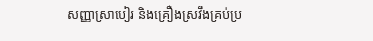សញ្ញាស្រាបៀរ និងគ្រឿងស្រវឹងគ្រប់ប្រ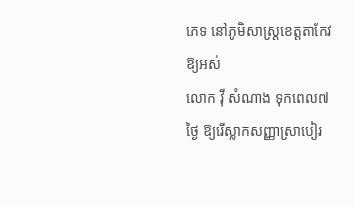ភេទ នៅភូមិសាស្រ្តខេត្តតាកែវឱ្យអស់
លោក វ៉ី សំណាង ទុកពេល៧ ថ្ងៃ ឱ្យរើស្លាកសញ្ញាស្រាបៀរ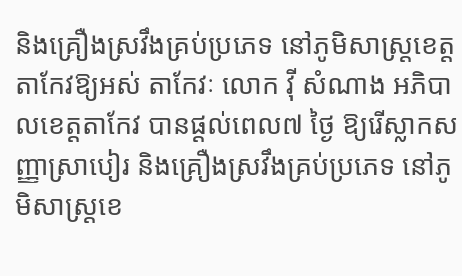និងគ្រឿងស្រវឹងគ្រប់ប្រភេទ នៅភូមិសាស្រ្តខេត្តតាកែវឱ្យអស់ តាកែវៈ លោក វ៉ី សំណាង អភិបាលខេត្ដតាកែវ បានផ្ដល់ពេល៧ ថ្ងៃ ឱ្យរើស្លាកសញ្ញាស្រាបៀរ និងគ្រឿងស្រវឹងគ្រប់ប្រភេទ នៅភូមិសាស្រ្តខេ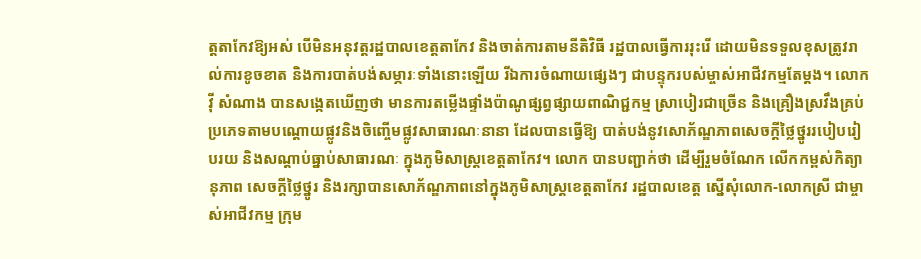ត្តតាកែវឱ្យអស់ បើមិនអនុវត្ដរដ្ឋបាលខេត្តតាកែវ និងចាត់ការតាមនីតិវិធី រដ្ឋបាលធ្វើការរុះរើ ដោយមិនទទួលខុសត្រូវរាល់ការខូចខាត និងការបាត់បង់សម្ភារៈទាំងនោះឡើយ រីឯការចំណាយផ្សេងៗ ជាបន្ទុករបស់ម្ចាស់អាជីវកម្មតែម្ដង។ លោក វ៉ី សំណាង បានសង្កេតឃើញថា មានការតម្លើងផ្ទាំងប៉ាណូផ្សព្វផ្សាយពាណិជ្ជកម្ម ស្រាបៀរជាច្រើន និងគ្រឿងស្រវឹងគ្រប់ប្រភេទតាមបណ្តោយផ្លូវនិងចិញ្ចើមផ្លូវសាធារណៈនានា ដែលបានធ្វើឱ្យ បាត់បង់នូវសោភ័ណ្ឌភាពសេចក្តីថ្លៃថ្នូររបៀបរៀបរយ និងសណ្តាប់ធ្នាប់សាធារណៈ ក្នុងភូមិសាស្ត្រខេត្តតាកែវ។ លោក បានបញ្ជាក់ថា ដើម្បីរួមចំណែក លើកកម្ពស់កិត្យានុភាព សេចក្តីថ្លៃថ្នូរ និងរក្សាបានសោភ័ណ្ឌភាពនៅក្នុងភូមិសាស្ត្រខេត្តតាកែវ រដ្ឋបាលខេត្ត ស្នើសុំលោក-លោកស្រី ជាម្ចាស់អាជីវកម្ម ក្រុម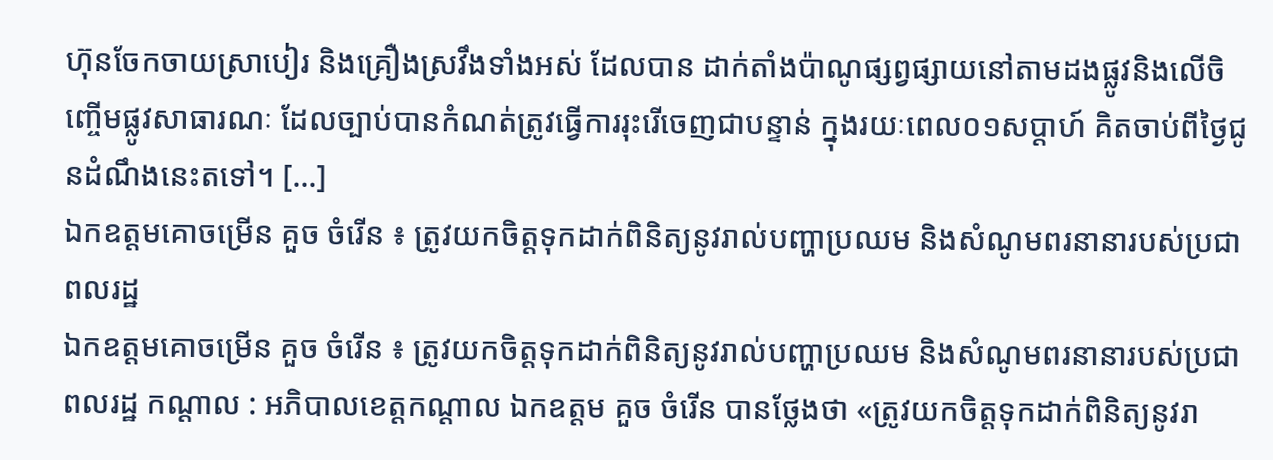ហ៊ុនចែកចាយស្រាបៀរ និងគ្រឿងស្រវឹងទាំងអស់ ដែលបាន ដាក់តាំងប៉ាណូផ្សព្វផ្សាយនៅតាមដងផ្លូវនិងលើចិញ្ចើមផ្លូវសាធារណៈ ដែលច្បាប់បានកំណត់ត្រូវធ្វើការរុះរើចេញជាបន្ទាន់ ក្នុងរយៈពេល០១សប្តាហ៍ គិតចាប់ពីថ្ងៃជូនដំណឹងនេះតទៅ។ […]
ឯកឧត្តមគោចម្រើន គួច ចំរើន ៖ ត្រូវយកចិត្តទុកដាក់ពិនិត្យនូវរាល់បញ្ហាប្រឈម និងសំណូមពរនានារបស់ប្រជាពលរដ្ឋ
ឯកឧត្តមគោចម្រើន គួច ចំរើន ៖ ត្រូវយកចិត្តទុកដាក់ពិនិត្យនូវរាល់បញ្ហាប្រឈម និងសំណូមពរនានារបស់ប្រជាពលរដ្ឋ កណ្ដាល : អភិបាលខេត្តកណ្ដាល ឯកឧត្តម គួច ចំរើន បានថ្លែងថា «ត្រូវយកចិត្តទុកដាក់ពិនិត្យនូវរា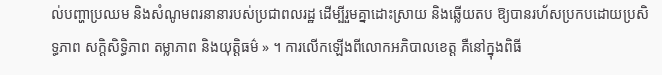ល់បញ្ហាប្រឈម និងសំណូមពរនានារបស់ប្រជាពលរដ្ឋ ដើម្បីរួមគ្នាដោះស្រាយ និងឆ្លើយតប ឱ្យបានរហ័សប្រកបដោយប្រសិទ្ធភាព សក្តិសិទ្ធិភាព តម្លាភាព និងយុត្តិធម៌ » ។ ការលើកឡើងពីលោកអភិបាលខេត្ត គឺនៅក្នុងពិធី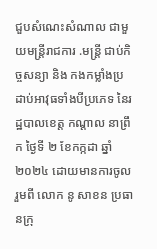ជួបសំណេះសំណាល ជាមួយមន្ត្រីរាជការ .មន្ត្រី ជាប់កិច្ចសន្យា និង កងកម្លាំងប្រដាប់អាវុធទាំងបីប្រភេទ នៃរដ្ឋបាលខេត្ត កណ្តាល នាព្រឹក ថ្ងៃទី ២ ខែកក្កដា ឆ្នាំ ២០២៤ ដោយមានការចូលរួមពី លោក នូ សាខន ប្រធានក្រុ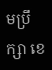មប្រឹក្សា ខេ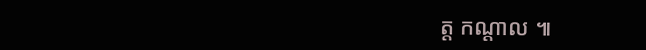ត្ត កណ្ដាល ៕